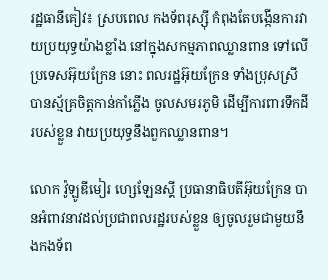រដ្ឋធានីគៀវ៖ ស្របពេល កងទ័ពរុស្ស៊ី កំពុងតែបង្កើនការវាយប្រយុទ្ធយ៉ាងខ្លាំង នៅក្នុងសកម្មភាពឈ្លានពាន ទៅលើប្រទេសអ៊ុយក្រែន នោះ ពលរដ្ឋអ៊ុយក្រែន ទាំងប្រុសស្រី បានស្ម័គ្រចិត្តកាន់កាំភ្លើង ចូលសមរភូមិ ដើម្បីការពារទឹកដីរបស់ខ្លួន វាយប្រយុទ្ធនឹងពួកឈ្លានពាន។

លោក វ៉ូឡូឌីមៀរ ហ្សេឡែនស្គី ប្រធានាធិបតីអ៊ុយក្រែន បានអំពាវនាវដល់ប្រជាពលរដ្ឋរបស់ខ្លួន ឲ្យចូលរួមជាមួយនឹងកងទ័ព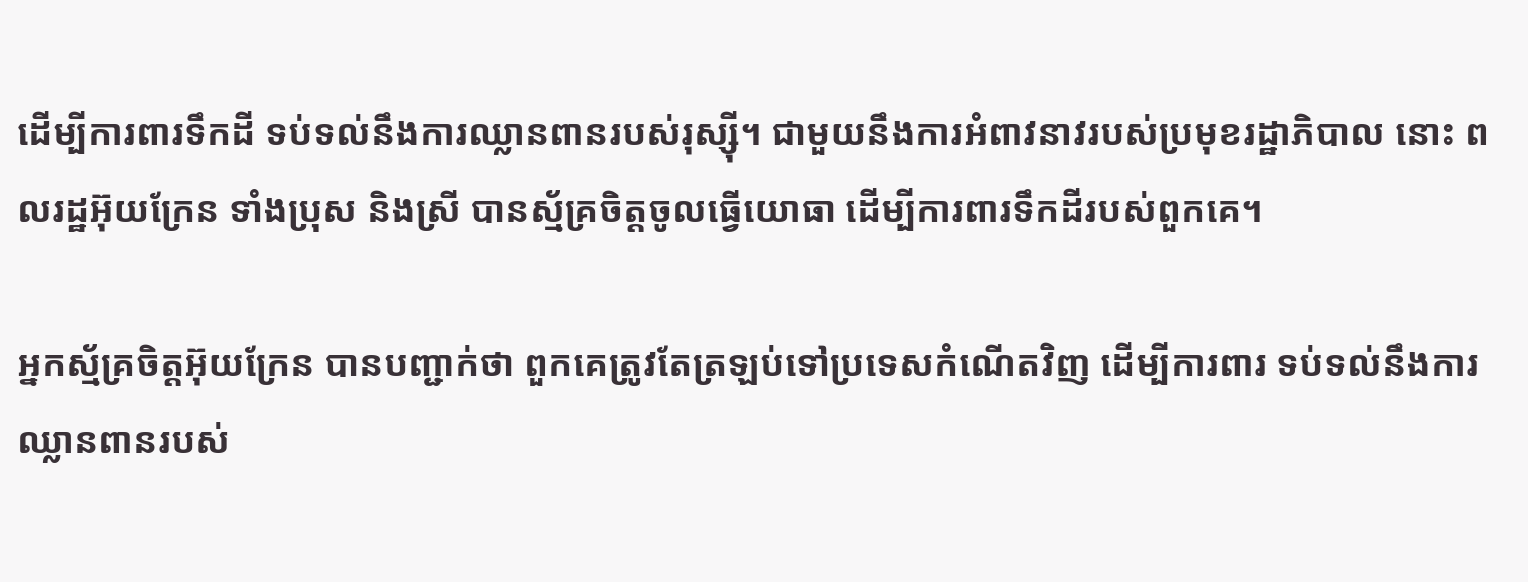ដើម្បីការពារទឹកដី ទប់ទល់នឹងការឈ្លានពានរបស់រុស្ស៊ី។ ជាមួយនឹងការអំពាវនាវរបស់ប្រមុខរដ្ឋាភិបាល នោះ ពលរដ្ឋអ៊ុយក្រែន ទាំងប្រុស និងស្រី បានស្ម័គ្រចិត្តចូលធ្វើយោធា ដើម្បីការពារទឹកដីរបស់ពួកគេ។

អ្នកស្ម័គ្រចិត្តអ៊ុយក្រែន បានបញ្ជាក់ថា ពួកគេត្រូវតែត្រឡប់ទៅប្រទេសកំណើតវិញ ដើម្បីការពារ ទប់ទល់នឹងការឈ្លានពានរបស់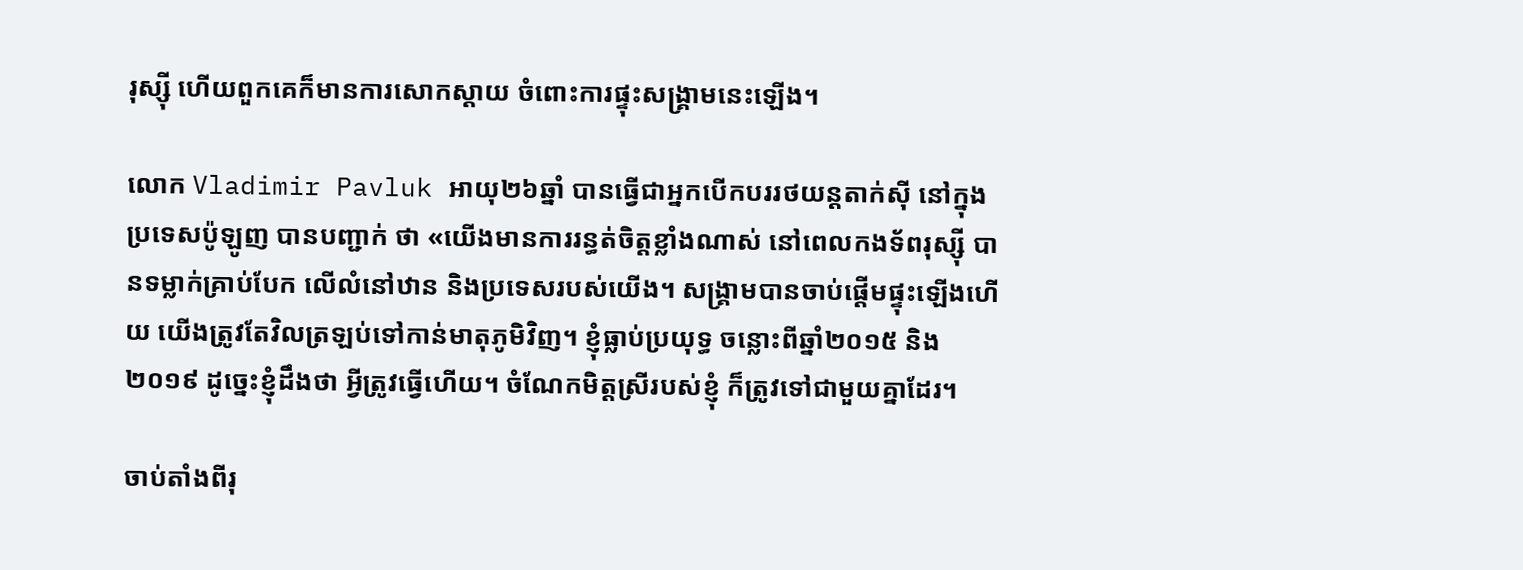រុស្ស៊ី ហើយពួកគេក៏មានការសោកស្តាយ ចំពោះការផ្ទុះសង្គ្រាមនេះឡើង។

លោក Vladimir Pavluk អាយុ២៦ឆ្នាំ បានធ្វើជាអ្នកបើកបររថយន្ដតាក់ស៊ី នៅក្នុងប្រទេសប៉ូឡូញ បានបញ្ជាក់ ថា «យើងមានការរន្ធត់ចិត្តខ្លាំងណាស់ នៅពេលកងទ័ពរុស្ស៊ី បានទម្លាក់គ្រាប់បែក លើលំនៅឋាន និងប្រទេសរបស់យើង។ សង្គ្រាមបានចាប់ផ្ដើមផ្ទុះឡើងហើយ យើងត្រូវតែវិលត្រឡប់ទៅកាន់មាតុភូមិវិញ។ ខ្ញុំធ្លាប់ប្រយុទ្ធ ចន្លោះពីឆ្នាំ២០១៥ និង ២០១៩ ដូច្នេះខ្ញុំដឹងថា អ្វីត្រូវធ្វើហើយ។ ចំណែកមិត្តស្រីរបស់ខ្ញុំ ក៏ត្រូវទៅជាមួយគ្នាដែរ។

ចាប់តាំងពីរុ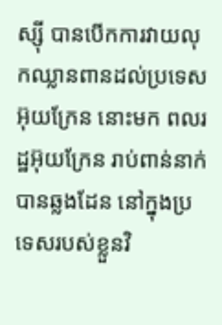ស្ស៊ី បានបើកការវាយលុកឈ្លានពានដល់ប្រទេសអ៊ុយក្រែន នោះមក ពលរដ្ឋអ៊ុយក្រែន រាប់ពាន់នាក់ បានឆ្លងដែន នៅក្នុងប្រទេសរបស់ខ្លួនវិ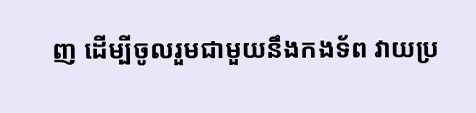ញ ដើម្បីចូលរួមជាមួយនឹងកងទ័ព វាយប្រ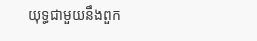យុទ្ធជាមួយនឹងពួក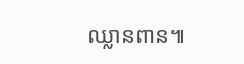ឈ្លានពាន៕